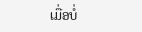ເມື່ອບໍ່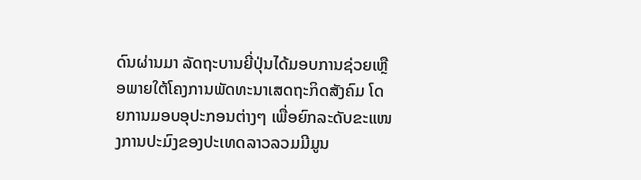ດົນຜ່ານມາ ລັດຖະບານຍີ່ປຸ່ນໄດ້ມອບການຊ່ວຍເຫຼືອພາຍໃຕ້ໂຄງການພັດທະນາເສດຖະກິດສັງຄົມ ໂດຍການມອບອຸປະກອນຕ່າງໆ ເພື່ອຍົກລະດັບຂະແໜງການປະມົງຂອງປະເທດລາວລວມມີມູນ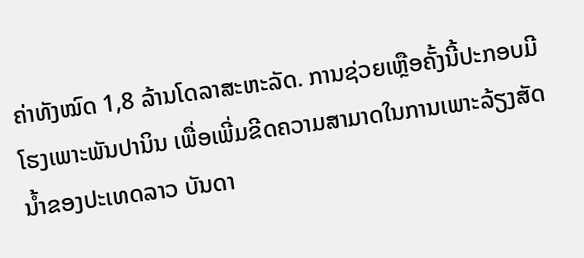ຄ່າທັງໝົດ 1,8 ລ້ານໂດລາສະຫະລັດ. ການຊ່ວຍເຫຼືອຄັ້ງນີ້ປະກອບມີໂຮງເພາະພັນປານິນ ເພື່ອເພີ່ມຂີດຄວາມສາມາດໃນການເພາະລ້ຽງສັດ ນໍ້າຂອງປະເທດລາວ ບັນດາ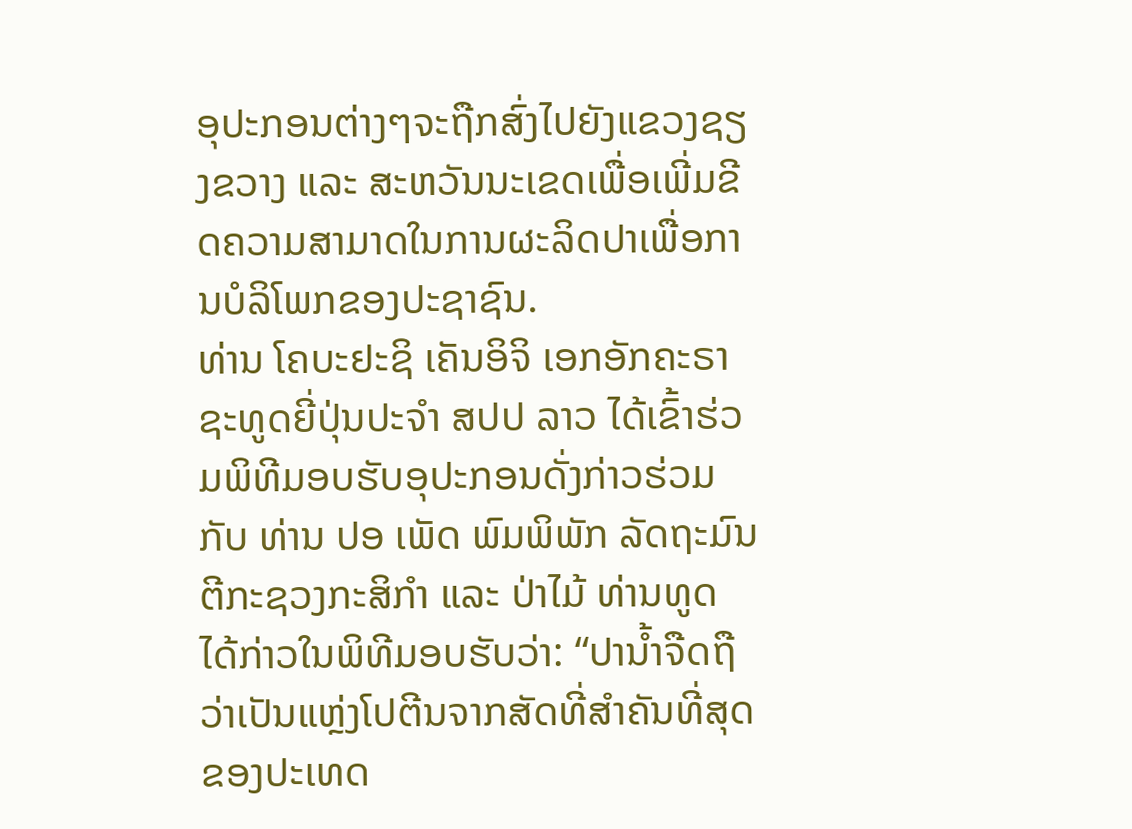ອຸປະກອນຕ່າງໆຈະຖືກສົ່ງໄປຍັງແຂວງຊຽງຂວາງ ແລະ ສະຫວັນນະເຂດເພື່ອເພີ່ມຂີດຄວາມສາມາດໃນການຜະລິດປາເພື່ອການບໍລິໂພກຂອງປະຊາຊົນ.
ທ່ານ ໂຄບະຢະຊິ ເຄັນອິຈິ ເອກອັກຄະຣາຊະທູດຍີ່ປຸ່ນປະຈໍາ ສປປ ລາວ ໄດ້ເຂົ້າຮ່ວມພິທີມອບຮັບອຸປະກອນດັ່ງກ່າວຮ່ວມກັບ ທ່ານ ປອ ເພັດ ພົມພິພັກ ລັດຖະມົນຕີກະຊວງກະສິກໍາ ແລະ ປ່າໄມ້ ທ່ານທູດ ໄດ້ກ່າວໃນພິທີມອບຮັບວ່າ: “ປານໍ້າຈືດຖືວ່າເປັນແຫຼ່ງໂປຕີນຈາກສັດທີ່ສໍາຄັນທີ່ສຸດຂອງປະເທດ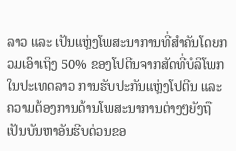ລາວ ແລະ ເປັນແຫຼ່ງໂພສະນາການທີ່ສໍາຄັນໂດຍກວມເອົາເຖິງ 50% ຂອງໂປຕີນຈາກສັດທີ່ບໍລິໂພກໃນປະເທດລາວ ການຮັບປະກັນແຫຼ່ງໂປຕີນ ແລະ ຄວາມຕ້ອງການດ້ານໂພສະນາການຕ່າງໆຍັງຖືເປັນບັນຫາອັນຮີບດ່ວນຂອ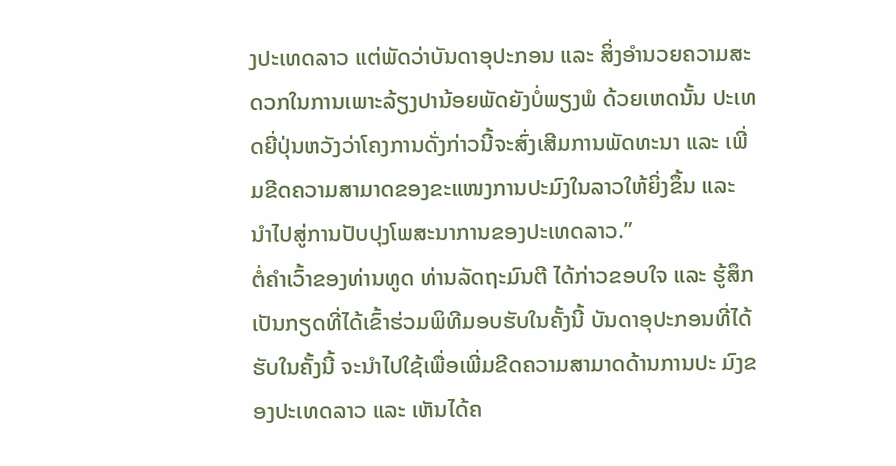ງປະເທດລາວ ແຕ່ພັດວ່າບັນດາອຸປະກອນ ແລະ ສິ່ງອໍານວຍຄວາມສະດວກໃນການເພາະລ້ຽງປານ້ອຍພັດຍັງບໍ່ພຽງພໍ ດ້ວຍເຫດນັ້ນ ປະເທດຍີ່ປຸ່ນຫວັງວ່າໂຄງການດັ່ງກ່າວນີ້ຈະສົ່ງເສີມການພັດທະນາ ແລະ ເພີ່ມຂີດຄວາມສາມາດຂອງຂະແໜງການປະມົງໃນລາວໃຫ້ຍິ່ງຂຶ້ນ ແລະ ນໍາໄປສູ່ການປັບປຸງໂພສະນາການຂອງປະເທດລາວ.”
ຕໍ່ຄໍາເວົ້າຂອງທ່ານທູດ ທ່ານລັດຖະມົນຕີ ໄດ້ກ່າວຂອບໃຈ ແລະ ຮູ້ສຶກເປັນກຽດທີ່ໄດ້ເຂົ້າຮ່ວມພິທີມອບຮັບໃນຄັ້ງນີ້ ບັນດາອຸປະກອນທີ່ໄດ້ຮັບໃນຄັ້ງນີ້ ຈະນໍາໄປໃຊ້ເພື່ອເພີ່ມຂີດຄວາມສາມາດດ້ານການປະ ມົງຂອງປະເທດລາວ ແລະ ເຫັນໄດ້ຄ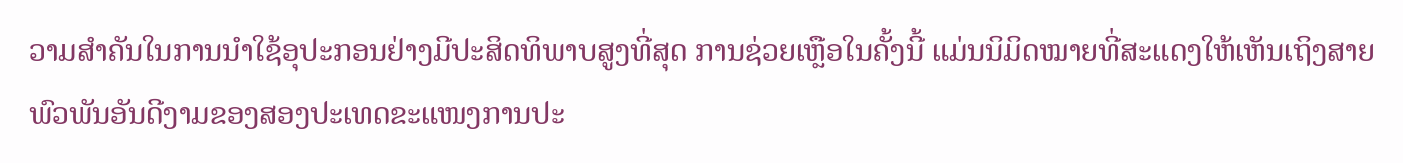ວາມສຳຄັນໃນການນໍາໃຊ້ອຸປະກອນຢ່າງມີປະສິດທິພາບສູງທີ່ສຸດ ການຊ່ວຍເຫຼືອໃນຄັ້ງນີ້ ແມ່ນນິມິດໝາຍທີ່ສະແດງໃຫ້ເຫັນເຖິງສາຍພົວພັນອັນດີງາມຂອງສອງປະເທດຂະແໜງການປະ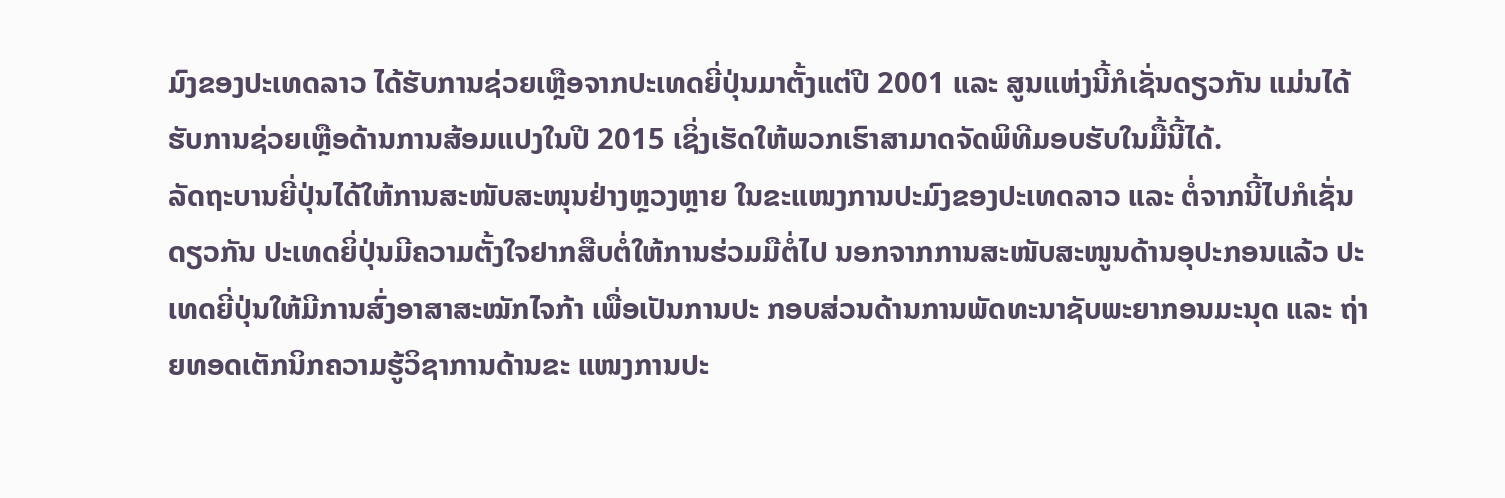ມົງຂອງປະເທດລາວ ໄດ້ຮັບການຊ່ວຍເຫຼືອຈາກປະເທດຍີ່ປຸ່ນມາຕັ້ງແຕ່ປີ 2001 ແລະ ສູນແຫ່ງນີ້ກໍເຊັ່ນດຽວກັນ ແມ່ນໄດ້ຮັບການຊ່ວຍເຫຼືອດ້ານການສ້ອມແປງໃນປີ 2015 ເຊິ່ງເຮັດໃຫ້ພວກເຮົາສາມາດຈັດພິທີມອບຮັບໃນມື້ນີ້ໄດ້.
ລັດຖະບານຍີ່ປຸ່ນໄດ້ໃຫ້ການສະໜັບສະໜຸນຢ່າງຫຼວງຫຼາຍ ໃນຂະແໜງການປະມົງຂອງປະເທດລາວ ແລະ ຕໍ່ຈາກນີ້ໄປກໍເຊັ່ນດຽວກັນ ປະເທດຍິ່ປຸ່ນມີຄວາມຕັ້ງໃຈຢາກສືບຕໍ່ໃຫ້ການຮ່ວມມືຕໍ່ໄປ ນອກຈາກການສະໜັບສະໜູນດ້ານອຸປະກອນແລ້ວ ປະເທດຍີ່ປຸ່ນໃຫ້ມີການສົ່ງອາສາສະໝັກໄຈກ້າ ເພື່ອເປັນການປະ ກອບສ່ວນດ້ານການພັດທະນາຊັບພະຍາກອນມະນຸດ ແລະ ຖ່າຍທອດເຕັກນິກຄວາມຮູ້ວິຊາການດ້ານຂະ ແໜງການປະ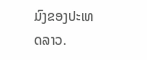ມົງຂອງປະເທດລາວ.